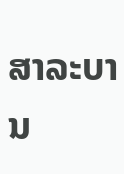ສາລະບານ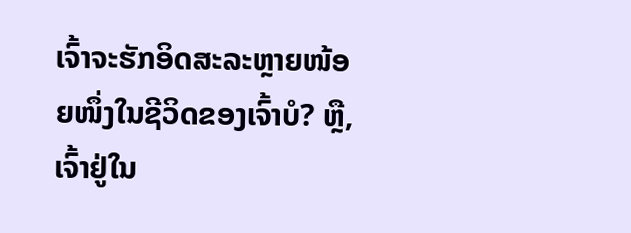ເຈົ້າຈະຮັກອິດສະລະຫຼາຍໜ້ອຍໜຶ່ງໃນຊີວິດຂອງເຈົ້າບໍ? ຫຼື, ເຈົ້າຢູ່ໃນ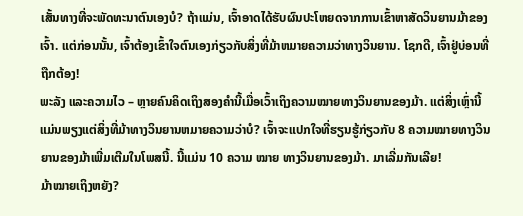ເສັ້ນທາງທີ່ຈະພັດທະນາຕົນເອງບໍ? ຖ້າແມ່ນ, ເຈົ້າອາດໄດ້ຮັບຜົນປະໂຫຍດຈາກການເຂົ້າຫາສັດວິນຍານມ້າຂອງເຈົ້າ. ແຕ່ກ່ອນນັ້ນ, ເຈົ້າຕ້ອງເຂົ້າໃຈຕົນເອງກ່ຽວກັບສິ່ງທີ່ມ້າຫມາຍຄວາມວ່າທາງວິນຍານ. ໂຊກດີ, ເຈົ້າຢູ່ບ່ອນທີ່ຖືກຕ້ອງ!
ພະລັງ ແລະຄວາມໄວ – ຫຼາຍຄົນຄິດເຖິງສອງຄຳນີ້ເມື່ອເວົ້າເຖິງຄວາມໝາຍທາງວິນຍານຂອງມ້າ. ແຕ່ສິ່ງເຫຼົ່ານີ້ແມ່ນພຽງແຕ່ສິ່ງທີ່ມ້າທາງວິນຍານຫມາຍຄວາມວ່າບໍ? ເຈົ້າຈະແປກໃຈທີ່ຮຽນຮູ້ກ່ຽວກັບ 8 ຄວາມໝາຍທາງວິນຍານຂອງມ້າເພີ່ມເຕີມໃນໂພສນີ້. ນີ້ແມ່ນ 10 ຄວາມ ໝາຍ ທາງວິນຍານຂອງມ້າ. ມາເລີ່ມກັນເລີຍ!
ມ້າໝາຍເຖິງຫຍັງ?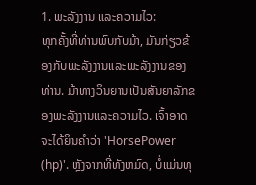1. ພະລັງງານ ແລະຄວາມໄວ:
ທຸກຄັ້ງທີ່ທ່ານພົບກັບມ້າ, ມັນກ່ຽວຂ້ອງກັບພະລັງງານແລະພະລັງງານຂອງທ່ານ. ມ້າທາງວິນຍານເປັນສັນຍາລັກຂອງພະລັງງານແລະຄວາມໄວ. ເຈົ້າອາດຈະໄດ້ຍິນຄໍາວ່າ 'HorsePower (hp)'. ຫຼັງຈາກທີ່ທັງຫມົດ, ບໍ່ແມ່ນທຸ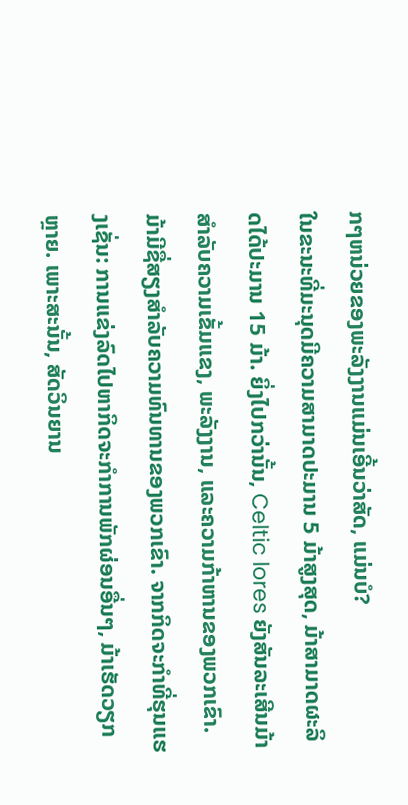ກໆຫນ່ວຍຂອງພະລັງງານແມ່ນເອີ້ນວ່າສັດ, ແມ່ນບໍ?
ໃນຂະນະທີ່ມະນຸດມີຄວາມສາມາດປະມານ 5 ມ້າສູງສຸດ, ມ້າສາມາດຜະລິດໄດ້ປະມານ 15 ມ້າ. ຍິ່ງໄປກວ່ານັ້ນ, Celtic lores ຍັງສັນລະເສີນມ້າສໍາລັບຄວາມເຂັ້ມແຂງ, ພະລັງງານ, ແລະຄວາມກ້າຫານຂອງພວກເຂົາ.
ມ້າມີຊື່ສຽງສໍາລັບຄວາມທົນທານຂອງພວກເຂົາ. ຈາກກິດຈະກໍາທີ່ຮຸນແຮງເຊັ່ນ: ການແຂ່ງລົດໄປຫາກິດຈະກໍາການພັກຜ່ອນອື່ນໆ, ມ້າເຮັດວຽກຫຼາຍ. ເພາະສະນັ້ນ, ສັດວິນຍານ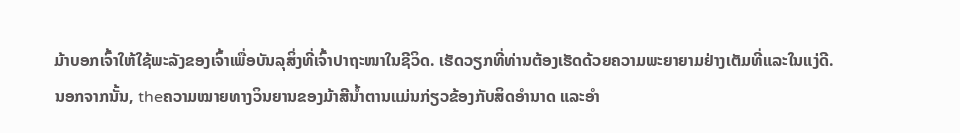ມ້າບອກເຈົ້າໃຫ້ໃຊ້ພະລັງຂອງເຈົ້າເພື່ອບັນລຸສິ່ງທີ່ເຈົ້າປາຖະໜາໃນຊີວິດ. ເຮັດວຽກທີ່ທ່ານຕ້ອງເຮັດດ້ວຍຄວາມພະຍາຍາມຢ່າງເຕັມທີ່ແລະໃນແງ່ດີ.
ນອກຈາກນັ້ນ, theຄວາມໝາຍທາງວິນຍານຂອງມ້າສີນ້ຳຕານແມ່ນກ່ຽວຂ້ອງກັບສິດອຳນາດ ແລະອຳ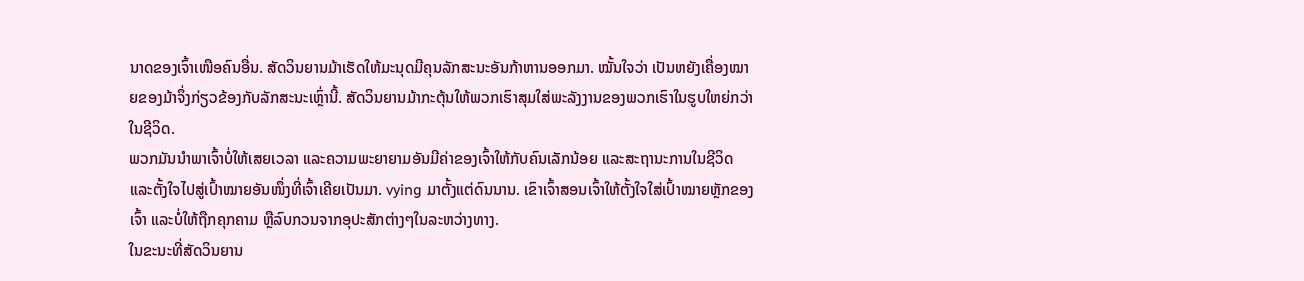ນາດຂອງເຈົ້າເໜືອຄົນອື່ນ. ສັດວິນຍານມ້າເຮັດໃຫ້ມະນຸດມີຄຸນລັກສະນະອັນກ້າຫານອອກມາ. ໝັ້ນໃຈວ່າ ເປັນຫຍັງເຄື່ອງໝາຍຂອງມ້າຈຶ່ງກ່ຽວຂ້ອງກັບລັກສະນະເຫຼົ່ານີ້. ສັດວິນຍານມ້າກະຕຸ້ນໃຫ້ພວກເຮົາສຸມໃສ່ພະລັງງານຂອງພວກເຮົາໃນຮູບໃຫຍ່ກວ່າໃນຊີວິດ.
ພວກມັນນໍາພາເຈົ້າບໍ່ໃຫ້ເສຍເວລາ ແລະຄວາມພະຍາຍາມອັນມີຄ່າຂອງເຈົ້າໃຫ້ກັບຄົນເລັກນ້ອຍ ແລະສະຖານະການໃນຊີວິດ ແລະຕັ້ງໃຈໄປສູ່ເປົ້າໝາຍອັນໜຶ່ງທີ່ເຈົ້າເຄີຍເປັນມາ. vying ມາຕັ້ງແຕ່ດົນນານ. ເຂົາເຈົ້າສອນເຈົ້າໃຫ້ຕັ້ງໃຈໃສ່ເປົ້າໝາຍຫຼັກຂອງເຈົ້າ ແລະບໍ່ໃຫ້ຖືກຄຸກຄາມ ຫຼືລົບກວນຈາກອຸປະສັກຕ່າງໆໃນລະຫວ່າງທາງ.
ໃນຂະນະທີ່ສັດວິນຍານ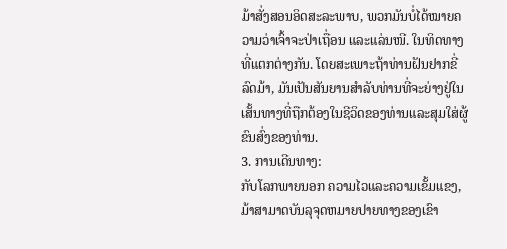ມ້າສັ່ງສອນອິດສະລະພາບ, ພວກມັນບໍ່ໄດ້ໝາຍຄວາມວ່າເຈົ້າຈະປ່າເຖື່ອນ ແລະແລ່ນໜີ. ໃນທິດທາງທີ່ແຕກຕ່າງກັນ. ໂດຍສະເພາະຖ້າທ່ານຝັນຢາກຂີ່ລົດມ້າ, ມັນເປັນສັນຍານສໍາລັບທ່ານທີ່ຈະຍ່າງຢູ່ໃນເສັ້ນທາງທີ່ຖືກຕ້ອງໃນຊີວິດຂອງທ່ານແລະສຸມໃສ່ຜູ້ຂົນສົ່ງຂອງທ່ານ.
3. ການເດີນທາງ:
ກັບໂລກພາຍນອກ ຄວາມໄວແລະຄວາມເຂັ້ມແຂງ, ມ້າສາມາດບັນລຸຈຸດຫມາຍປາຍທາງຂອງເຂົາ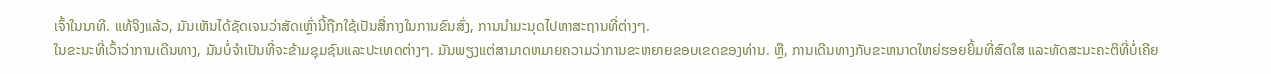ເຈົ້າໃນນາທີ. ແທ້ຈິງແລ້ວ, ມັນເຫັນໄດ້ຊັດເຈນວ່າສັດເຫຼົ່ານີ້ຖືກໃຊ້ເປັນສື່ກາງໃນການຂົນສົ່ງ, ການນໍາມະນຸດໄປຫາສະຖານທີ່ຕ່າງໆ.
ໃນຂະນະທີ່ເວົ້າວ່າການເດີນທາງ, ມັນບໍ່ຈໍາເປັນທີ່ຈະຂ້າມຊຸມຊົນແລະປະເທດຕ່າງໆ. ມັນພຽງແຕ່ສາມາດຫມາຍຄວາມວ່າການຂະຫຍາຍຂອບເຂດຂອງທ່ານ. ຫຼື, ການເດີນທາງກັບຂະຫນາດໃຫຍ່ຮອຍຍິ້ມທີ່ສົດໃສ ແລະທັດສະນະຄະຕິທີ່ບໍ່ເຄີຍ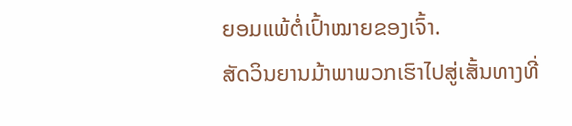ຍອມແພ້ຕໍ່ເປົ້າໝາຍຂອງເຈົ້າ.
ສັດວິນຍານມ້າພາພວກເຮົາໄປສູ່ເສັ້ນທາງທີ່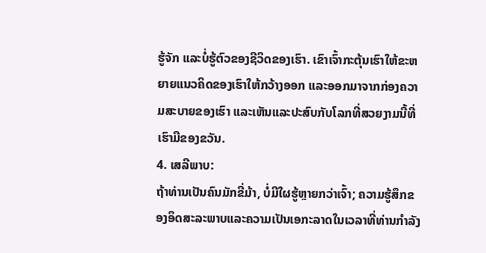ຮູ້ຈັກ ແລະບໍ່ຮູ້ຕົວຂອງຊີວິດຂອງເຮົາ. ເຂົາເຈົ້າກະຕຸ້ນເຮົາໃຫ້ຂະຫຍາຍແນວຄິດຂອງເຮົາໃຫ້ກວ້າງອອກ ແລະອອກມາຈາກກ່ອງຄວາມສະບາຍຂອງເຮົາ ແລະເຫັນແລະປະສົບກັບໂລກທີ່ສວຍງາມນີ້ທີ່ເຮົາມີຂອງຂວັນ.
4. ເສລີພາບ:
ຖ້າທ່ານເປັນຄົນມັກຂີ່ມ້າ, ບໍ່ມີໃຜຮູ້ຫຼາຍກວ່າເຈົ້າ; ຄວາມຮູ້ສຶກຂອງອິດສະລະພາບແລະຄວາມເປັນເອກະລາດໃນເວລາທີ່ທ່ານກໍາລັງ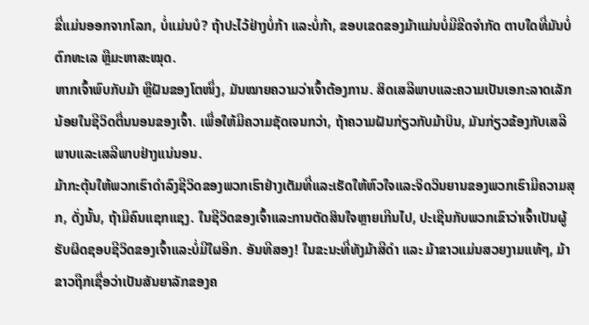ຂີ່ແມ່ນອອກຈາກໂລກ, ບໍ່ແມ່ນບໍ? ຖ້າປະໄວ້ຢ່າງບໍ່ກ້າ ແລະບໍ່ກ້າ, ຂອບເຂດຂອງມ້າແມ່ນບໍ່ມີຂີດຈຳກັດ ຕາບໃດທີ່ມັນບໍ່ຕົກທະເລ ຫຼືມະຫາສະໝຸດ.
ຫາກເຈົ້າພົບກັບມ້າ ຫຼືຝັນຂອງໂຕໜຶ່ງ, ມັນໝາຍຄວາມວ່າເຈົ້າຕ້ອງການ. ສິດເສລີພາບແລະຄວາມເປັນເອກະລາດເລັກນ້ອຍໃນຊີວິດຕື່ນນອນຂອງເຈົ້າ. ເພື່ອໃຫ້ມີຄວາມຊັດເຈນກວ່າ, ຖ້າຄວາມຝັນກ່ຽວກັບມ້າບິນ, ມັນກ່ຽວຂ້ອງກັບເສລີພາບແລະເສລີພາບຢ່າງແນ່ນອນ.
ມ້າກະຕຸ້ນໃຫ້ພວກເຮົາດໍາລົງຊີວິດຂອງພວກເຮົາຢ່າງເຕັມທີ່ແລະເຮັດໃຫ້ຫົວໃຈແລະຈິດວິນຍານຂອງພວກເຮົາມີຄວາມສຸກ, ດັ່ງນັ້ນ, ຖ້າມີຄົນແຊກແຊງ. ໃນຊີວິດຂອງເຈົ້າແລະການຕັດສິນໃຈຫຼາຍເກີນໄປ, ປະເຊີນກັບພວກເຂົາວ່າເຈົ້າເປັນຜູ້ຮັບຜິດຊອບຊີວິດຂອງເຈົ້າແລະບໍ່ມີໃຜອີກ. ອັນທີສອງ! ໃນຂະນະທີ່ທັງມ້າສີດຳ ແລະ ມ້າຂາວແມ່ນສວຍງາມແທ້ໆ, ມ້າຂາວຖືກເຊື່ອວ່າເປັນສັນຍາລັກຂອງຄ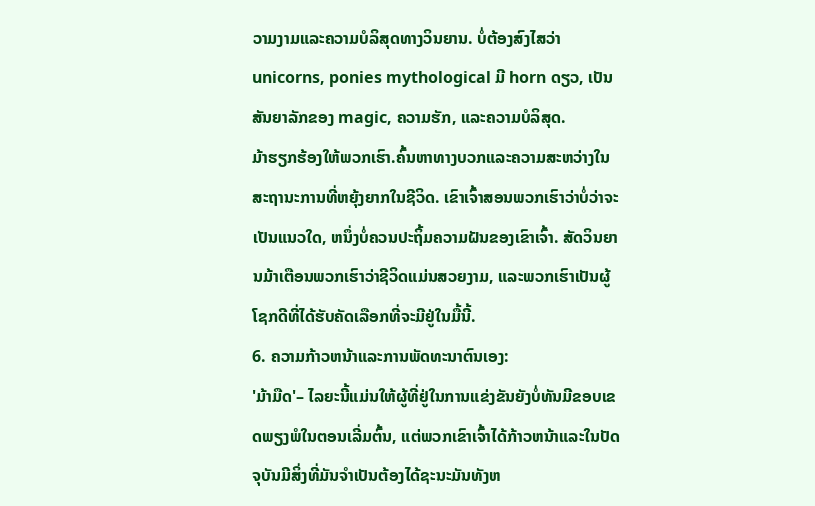ວາມງາມແລະຄວາມບໍລິສຸດທາງວິນຍານ. ບໍ່ຕ້ອງສົງໄສວ່າ unicorns, ponies mythological ມີ horn ດຽວ, ເປັນສັນຍາລັກຂອງ magic, ຄວາມຮັກ, ແລະຄວາມບໍລິສຸດ.
ມ້າຮຽກຮ້ອງໃຫ້ພວກເຮົາ.ຄົ້ນຫາທາງບວກແລະຄວາມສະຫວ່າງໃນສະຖານະການທີ່ຫຍຸ້ງຍາກໃນຊີວິດ. ເຂົາເຈົ້າສອນພວກເຮົາວ່າບໍ່ວ່າຈະເປັນແນວໃດ, ຫນຶ່ງບໍ່ຄວນປະຖິ້ມຄວາມຝັນຂອງເຂົາເຈົ້າ. ສັດວິນຍານມ້າເຕືອນພວກເຮົາວ່າຊີວິດແມ່ນສວຍງາມ, ແລະພວກເຮົາເປັນຜູ້ໂຊກດີທີ່ໄດ້ຮັບຄັດເລືອກທີ່ຈະມີຢູ່ໃນມື້ນີ້.
6. ຄວາມກ້າວຫນ້າແລະການພັດທະນາຕົນເອງ:
'ມ້າມືດ'– ໄລຍະນີ້ແມ່ນໃຫ້ຜູ້ທີ່ຢູ່ໃນການແຂ່ງຂັນຍັງບໍ່ທັນມີຂອບເຂດພຽງພໍໃນຕອນເລີ່ມຕົ້ນ, ແຕ່ພວກເຂົາເຈົ້າໄດ້ກ້າວຫນ້າແລະໃນປັດຈຸບັນມີສິ່ງທີ່ມັນຈໍາເປັນຕ້ອງໄດ້ຊະນະມັນທັງຫ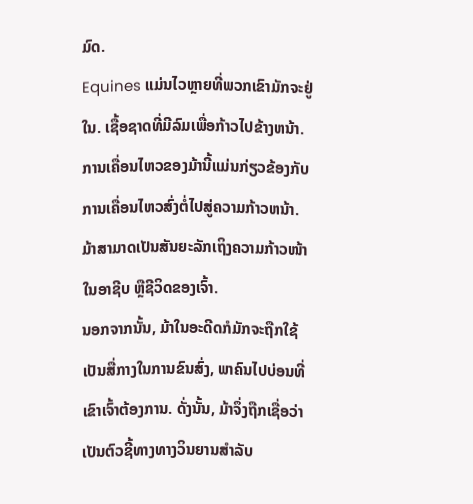ມົດ.
Equines ແມ່ນໄວຫຼາຍທີ່ພວກເຂົາມັກຈະຢູ່ໃນ. ເຊື້ອຊາດທີ່ມີລົມເພື່ອກ້າວໄປຂ້າງຫນ້າ. ການເຄື່ອນໄຫວຂອງມ້ານີ້ແມ່ນກ່ຽວຂ້ອງກັບການເຄື່ອນໄຫວສົ່ງຕໍ່ໄປສູ່ຄວາມກ້າວຫນ້າ. ມ້າສາມາດເປັນສັນຍະລັກເຖິງຄວາມກ້າວໜ້າໃນອາຊີບ ຫຼືຊີວິດຂອງເຈົ້າ.
ນອກຈາກນັ້ນ, ມ້າໃນອະດີດກໍມັກຈະຖືກໃຊ້ເປັນສື່ກາງໃນການຂົນສົ່ງ, ພາຄົນໄປບ່ອນທີ່ເຂົາເຈົ້າຕ້ອງການ. ດັ່ງນັ້ນ, ມ້າຈຶ່ງຖືກເຊື່ອວ່າເປັນຕົວຊີ້ທາງທາງວິນຍານສຳລັບ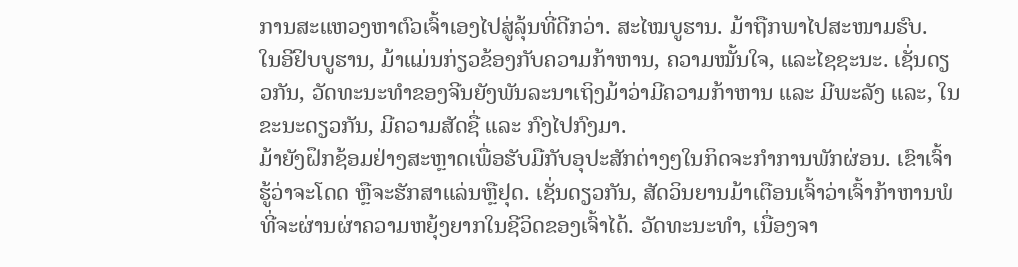ການສະແຫວງຫາຕົວເຈົ້າເອງໄປສູ່ລຸ້ນທີ່ດີກວ່າ. ສະໄໝບູຮານ. ມ້າຖືກພາໄປສະໜາມຮົບ.
ໃນອີຢິບບູຮານ, ມ້າແມ່ນກ່ຽວຂ້ອງກັບຄວາມກ້າຫານ, ຄວາມໝັ້ນໃຈ, ແລະໄຊຊະນະ. ເຊັ່ນດຽວກັນ, ວັດທະນະທໍາຂອງຈີນຍັງພັນລະນາເຖິງມ້າວ່າມີຄວາມກ້າຫານ ແລະ ມີພະລັງ ແລະ, ໃນຂະນະດຽວກັນ, ມີຄວາມສັດຊື່ ແລະ ກົງໄປກົງມາ.
ມ້າຍັງຝຶກຊ້ອມຢ່າງສະຫຼາດເພື່ອຮັບມືກັບອຸປະສັກຕ່າງໆໃນກິດຈະກໍາການພັກຜ່ອນ. ເຂົາເຈົ້າຮູ້ວ່າຈະໂດດ ຫຼືຈະຮັກສາແລ່ນຫຼືຢຸດ. ເຊັ່ນດຽວກັນ, ສັດວິນຍານມ້າເຕືອນເຈົ້າວ່າເຈົ້າກ້າຫານພໍທີ່ຈະຜ່ານຜ່າຄວາມຫຍຸ້ງຍາກໃນຊີວິດຂອງເຈົ້າໄດ້. ວັດທະນະທໍາ, ເນື່ອງຈາ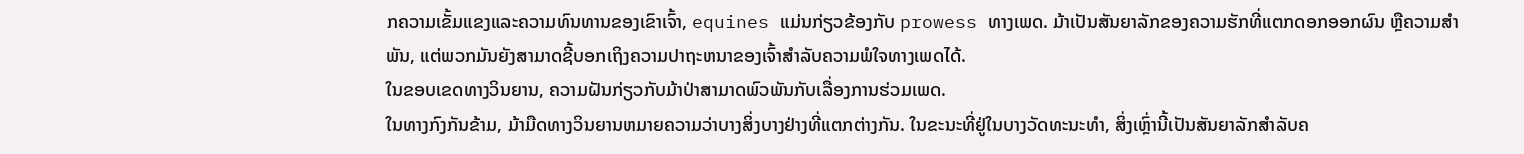ກຄວາມເຂັ້ມແຂງແລະຄວາມທົນທານຂອງເຂົາເຈົ້າ, equines ແມ່ນກ່ຽວຂ້ອງກັບ prowess ທາງເພດ. ມ້າເປັນສັນຍາລັກຂອງຄວາມຮັກທີ່ແຕກດອກອອກຜົນ ຫຼືຄວາມສຳພັນ, ແຕ່ພວກມັນຍັງສາມາດຊີ້ບອກເຖິງຄວາມປາຖະຫນາຂອງເຈົ້າສໍາລັບຄວາມພໍໃຈທາງເພດໄດ້.
ໃນຂອບເຂດທາງວິນຍານ, ຄວາມຝັນກ່ຽວກັບມ້າປ່າສາມາດພົວພັນກັບເລື່ອງການຮ່ວມເພດ.
ໃນທາງກົງກັນຂ້າມ, ມ້າມືດທາງວິນຍານຫມາຍຄວາມວ່າບາງສິ່ງບາງຢ່າງທີ່ແຕກຕ່າງກັນ. ໃນຂະນະທີ່ຢູ່ໃນບາງວັດທະນະທໍາ, ສິ່ງເຫຼົ່ານີ້ເປັນສັນຍາລັກສໍາລັບຄ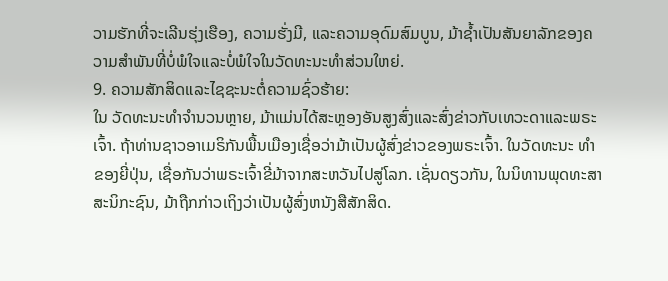ວາມຮັກທີ່ຈະເລີນຮຸ່ງເຮືອງ, ຄວາມຮັ່ງມີ, ແລະຄວາມອຸດົມສົມບູນ, ມ້າຊ້ຳເປັນສັນຍາລັກຂອງຄວາມສໍາພັນທີ່ບໍ່ພໍໃຈແລະບໍ່ພໍໃຈໃນວັດທະນະທໍາສ່ວນໃຫຍ່.
9. ຄວາມສັກສິດແລະໄຊຊະນະຕໍ່ຄວາມຊົ່ວຮ້າຍ:
ໃນ ວັດທະນະທໍາຈໍານວນຫຼາຍ, ມ້າແມ່ນໄດ້ສະຫຼອງອັນສູງສົ່ງແລະສົ່ງຂ່າວກັບເທວະດາແລະພຣະເຈົ້າ. ຖ້າທ່ານຊາວອາເມຣິກັນພື້ນເມືອງເຊື່ອວ່າມ້າເປັນຜູ້ສົ່ງຂ່າວຂອງພຣະເຈົ້າ. ໃນວັດທະນະ ທຳ ຂອງຍີ່ປຸ່ນ, ເຊື່ອກັນວ່າພຣະເຈົ້າຂີ່ມ້າຈາກສະຫວັນໄປສູ່ໂລກ. ເຊັ່ນດຽວກັນ, ໃນນິທານພຸດທະສາສະນິກະຊົນ, ມ້າຖືກກ່າວເຖິງວ່າເປັນຜູ້ສົ່ງຫນັງສືສັກສິດ.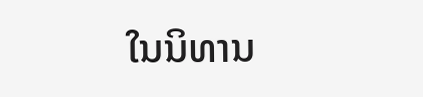ໃນນິທານ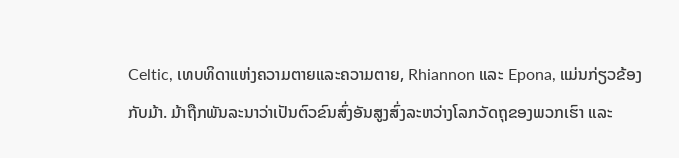Celtic, ເທບທິດາແຫ່ງຄວາມຕາຍແລະຄວາມຕາຍ, Rhiannon ແລະ Epona, ແມ່ນກ່ຽວຂ້ອງກັບມ້າ. ມ້າຖືກພັນລະນາວ່າເປັນຕົວຂົນສົ່ງອັນສູງສົ່ງລະຫວ່າງໂລກວັດຖຸຂອງພວກເຮົາ ແລະ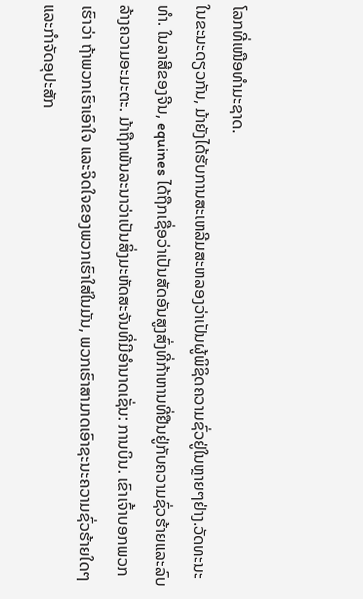ໂລກທີ່ເໜືອທຳມະຊາດ.
ໃນຂະນະດຽວກັນ, ມ້າຍັງໄດ້ຮັບການສະເຫລີມສະຫລອງວ່າເປັນຜູ້ພິຊິດຄວາມຊົ່ວຢູ່ໃນຫຼາຍໆຢ່າງ.ວັດທະນະທໍາ. ໃນລາສີຂອງຈີນ, equines ໄດ້ຖືກເຊື່ອວ່າເປັນສັດອັນສູງສົ່ງທີ່ກ້າຫານທີ່ຢືນຢູ່ກັບຄວາມຊົ່ວຮ້າຍແລະລົບລ້າງຄວາມອະມະຕະ. ມ້າຖືກພັນລະນາວ່າເປັນສິ່ງມະຫັດສະຈັນທີ່ມີອຳນາດເຊັ່ນ: ການບິນ. ເຂົາເຈົ້າບອກພວກເຮົາວ່າ ຖ້າພວກເຮົາເອົາໃຈ ແລະຈິດໃຈຂອງພວກເຮົາໃສ່ໃນມັນ, ພວກເຮົາສາມາດເອົາຊະນະຄວາມຊົ່ວຮ້າຍໃດໆ ແລະກໍາຈັດອຸປະສັກ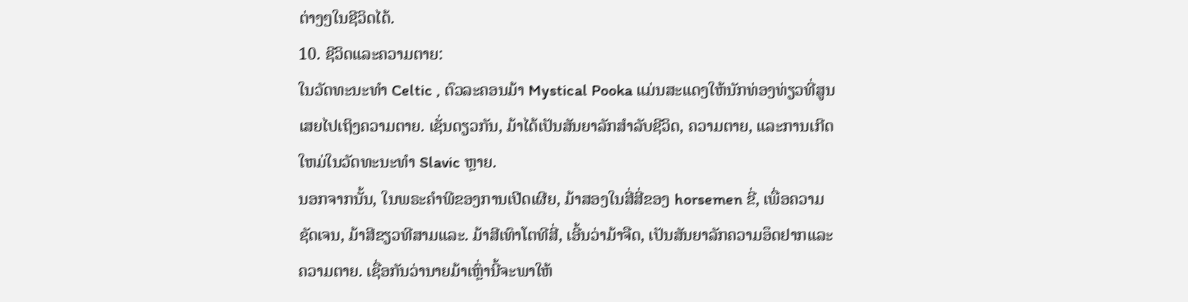ຕ່າງໆໃນຊີວິດໄດ້.
10. ຊີວິດແລະຄວາມຕາຍ:
ໃນວັດທະນະທໍາ Celtic , ຕົວລະຄອນມ້າ Mystical Pooka ແມ່ນສະແດງໃຫ້ນັກທ່ອງທ່ຽວທີ່ສູນເສຍໄປເຖິງຄວາມຕາຍ. ເຊັ່ນດຽວກັນ, ມ້າໄດ້ເປັນສັນຍາລັກສໍາລັບຊີວິດ, ຄວາມຕາຍ, ແລະການເກີດໃຫມ່ໃນວັດທະນະທໍາ Slavic ຫຼາຍ.
ນອກຈາກນັ້ນ, ໃນພຣະຄໍາພີຂອງການເປີດເຜີຍ, ມ້າສອງໃນສີ່ສີ່ຂອງ horsemen ຂີ່, ເພື່ອຄວາມຊັດເຈນ, ມ້າສີຂຽວທີສາມແລະ. ມ້າສີເທົາໂຕທີສີ່, ເອີ້ນວ່າມ້າຈືດ, ເປັນສັນຍາລັກຄວາມອຶດຢາກແລະຄວາມຕາຍ. ເຊື່ອກັນວ່ານາຍມ້າເຫຼົ່ານີ້ຈະພາໃຫ້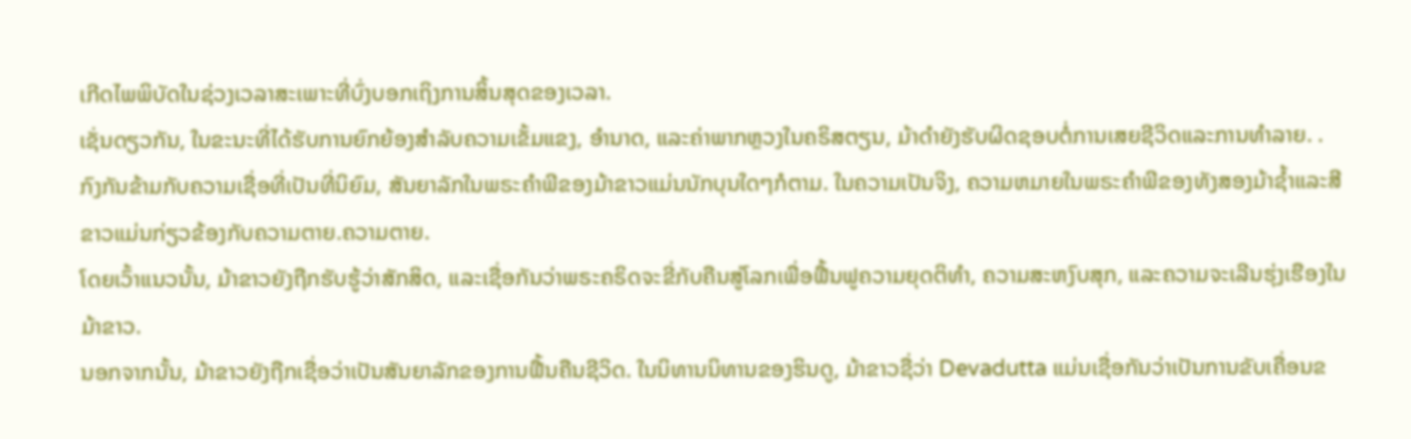ເກີດໄພພິບັດໃນຊ່ວງເວລາສະເພາະທີ່ບົ່ງບອກເຖິງການສິ້ນສຸດຂອງເວລາ.
ເຊັ່ນດຽວກັນ, ໃນຂະນະທີ່ໄດ້ຮັບການຍົກຍ້ອງສໍາລັບຄວາມເຂັ້ມແຂງ, ອໍານາດ, ແລະຄ່າພາກຫຼວງໃນຄຣິສຕຽນ, ມ້າດໍາຍັງຮັບຜິດຊອບຕໍ່ການເສຍຊີວິດແລະການທໍາລາຍ. .
ກົງກັນຂ້າມກັບຄວາມເຊື່ອທີ່ເປັນທີ່ນິຍົມ, ສັນຍາລັກໃນພຣະຄໍາພີຂອງມ້າຂາວແມ່ນນັກບຸນໃດໆກໍຕາມ. ໃນຄວາມເປັນຈິງ, ຄວາມຫມາຍໃນພຣະຄໍາພີຂອງທັງສອງມ້າຊ້ຳແລະສີຂາວແມ່ນກ່ຽວຂ້ອງກັບຄວາມຕາຍ.ຄວາມຕາຍ.
ໂດຍເວົ້າແນວນັ້ນ, ມ້າຂາວຍັງຖືກຮັບຮູ້ວ່າສັກສິດ, ແລະເຊື່ອກັນວ່າພຣະຄຣິດຈະຂີ່ກັບຄືນສູ່ໂລກເພື່ອຟື້ນຟູຄວາມຍຸດຕິທຳ, ຄວາມສະຫງົບສຸກ, ແລະຄວາມຈະເລີນຮຸ່ງເຮືອງໃນມ້າຂາວ.
ນອກຈາກນັ້ນ, ມ້າຂາວຍັງຖືກເຊື່ອວ່າເປັນສັນຍາລັກຂອງການຟື້ນຄືນຊີວິດ. ໃນນິທານນິທານຂອງຮິນດູ, ມ້າຂາວຊື່ວ່າ Devadutta ແມ່ນເຊື່ອກັນວ່າເປັນການຂັບເຄື່ອນຂ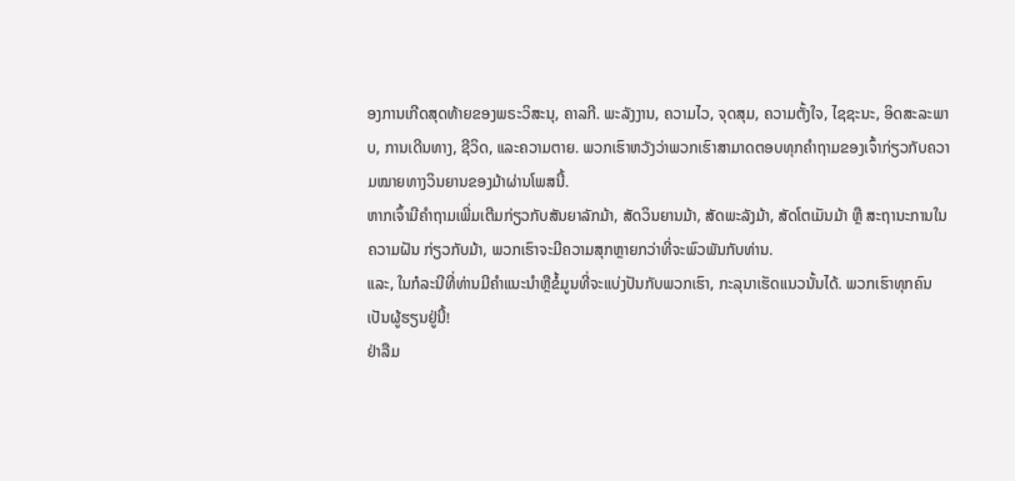ອງການເກີດສຸດທ້າຍຂອງພຣະວິສະນຸ, ຄາລກີ. ພະລັງງານ, ຄວາມໄວ, ຈຸດສຸມ, ຄວາມຕັ້ງໃຈ, ໄຊຊະນະ, ອິດສະລະພາບ, ການເດີນທາງ, ຊີວິດ, ແລະຄວາມຕາຍ. ພວກເຮົາຫວັງວ່າພວກເຮົາສາມາດຕອບທຸກຄຳຖາມຂອງເຈົ້າກ່ຽວກັບຄວາມໝາຍທາງວິນຍານຂອງມ້າຜ່ານໂພສນີ້.
ຫາກເຈົ້າມີຄຳຖາມເພີ່ມເຕີມກ່ຽວກັບສັນຍາລັກມ້າ, ສັດວິນຍານມ້າ, ສັດພະລັງມ້າ, ສັດໂຕເມັນມ້າ ຫຼື ສະຖານະການໃນຄວາມຝັນ ກ່ຽວກັບມ້າ, ພວກເຮົາຈະມີຄວາມສຸກຫຼາຍກວ່າທີ່ຈະພົວພັນກັບທ່ານ.
ແລະ, ໃນກໍລະນີທີ່ທ່ານມີຄໍາແນະນໍາຫຼືຂໍ້ມູນທີ່ຈະແບ່ງປັນກັບພວກເຮົາ, ກະລຸນາເຮັດແນວນັ້ນໄດ້. ພວກເຮົາທຸກຄົນເປັນຜູ້ຮຽນຢູ່ນີ້!
ຢ່າລືມ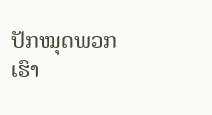ປັກໝຸດພວກເຮົາ